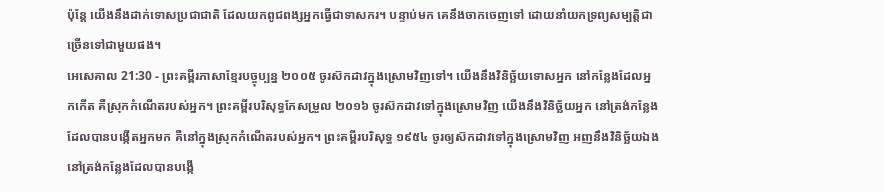ប៉ុន្តែ យើងនឹងដាក់ទោសប្រជាជាតិ ដែលយកពូជពង្សអ្នកធ្វើជាទាសករ។ បន្ទាប់មក គេនឹងចាកចេញទៅ ដោយនាំយកទ្រព្យសម្បត្តិជាច្រើនទៅជាមួយផង។
អេសេគាល 21:30 - ព្រះគម្ពីរភាសាខ្មែរបច្ចុប្បន្ន ២០០៥ ចូរស៊កដាវក្នុងស្រោមវិញទៅ។ យើងនឹងវិនិច្ឆ័យទោសអ្នក នៅកន្លែងដែលអ្នកកើត គឺស្រុកកំណើតរបស់អ្នក។ ព្រះគម្ពីរបរិសុទ្ធកែសម្រួល ២០១៦ ចូរស៊កដាវទៅក្នុងស្រោមវិញ យើងនឹងវិនិច្ឆ័យអ្នក នៅត្រង់កន្លែងដែលបានបង្កើតអ្នកមក គឺនៅក្នុងស្រុកកំណើតរបស់អ្នក។ ព្រះគម្ពីរបរិសុទ្ធ ១៩៥៤ ចូរឲ្យស៊កដាវទៅក្នុងស្រោមវិញ អញនឹងវិនិច្ឆ័យឯង នៅត្រង់កន្លែងដែលបានបង្កើ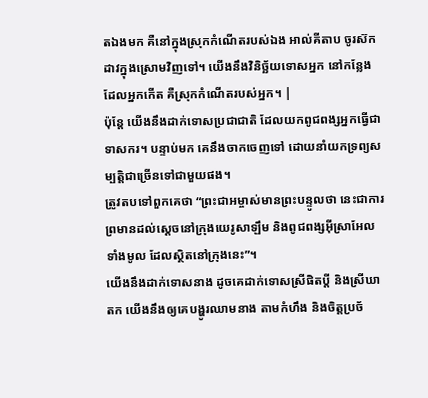តឯងមក គឺនៅក្នុងស្រុកកំណើតរបស់ឯង អាល់គីតាប ចូរស៊កដាវក្នុងស្រោមវិញទៅ។ យើងនឹងវិនិច្ឆ័យទោសអ្នក នៅកន្លែងដែលអ្នកកើត គឺស្រុកកំណើតរបស់អ្នក។ |
ប៉ុន្តែ យើងនឹងដាក់ទោសប្រជាជាតិ ដែលយកពូជពង្សអ្នកធ្វើជាទាសករ។ បន្ទាប់មក គេនឹងចាកចេញទៅ ដោយនាំយកទ្រព្យសម្បត្តិជាច្រើនទៅជាមួយផង។
ត្រូវតបទៅពួកគេថា “ព្រះជាអម្ចាស់មានព្រះបន្ទូលថា នេះជាការព្រមានដល់ស្ដេចនៅក្រុងយេរូសាឡឹម និងពូជពង្សអ៊ីស្រាអែលទាំងមូល ដែលស្ថិតនៅក្រុងនេះ”។
យើងនឹងដាក់ទោសនាង ដូចគេដាក់ទោសស្រីផិតប្ដី និងស្រីឃាតក យើងនឹងឲ្យគេបង្ហូរឈាមនាង តាមកំហឹង និងចិត្តប្រច័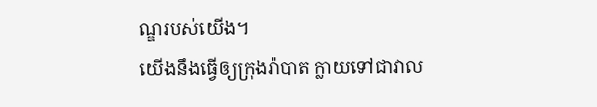ណ្ឌរបស់យើង។
យើងនឹងធ្វើឲ្យក្រុងរ៉ាបាត ក្លាយទៅជាវាល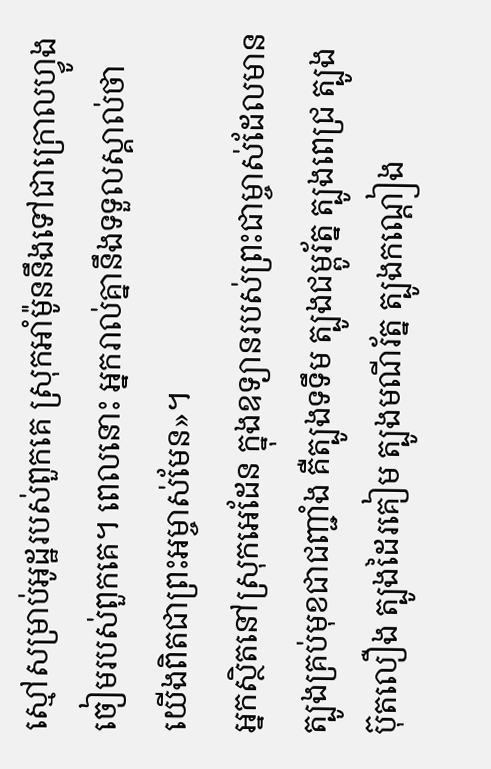ស្មៅសម្រាប់អូដ្ឋរបស់ពួកគេ ស្រុកអាំម៉ូននឹងទៅជាក្រោលហ្វូងចៀមរបស់ពួកគេ។ ពេលនោះ អ្នករាល់គ្នានឹងទទួលស្គាល់ថា យើងពិតជាព្រះអម្ចាស់មែន»។
អ្នកស្ថិតនៅស្រុកអេដែន ក្នុងឧទ្យានរបស់ព្រះជាម្ចាស់ដែលមានត្បូងគ្រប់មុខជាជញ្ជាំង គឺត្បូងទទឹម ត្បូងជម្ពូរ័ត្ន ត្បូងពេជ្រ ត្បូងប៊ុតលឿង ត្បូងដៃរគៀម ត្បូងមណីរ័ត្ន ត្បូងកណ្ដៀង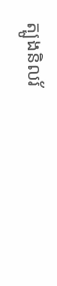ត្បូងនិលរ័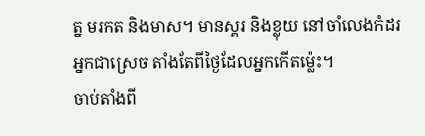ត្ន មរកត និងមាស។ មានស្គរ និងខ្លុយ នៅចាំលេងកំដរអ្នកជាស្រេច តាំងតែពីថ្ងៃដែលអ្នកកើតម៉្លេះ។
ចាប់តាំងពី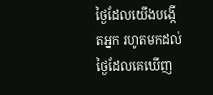ថ្ងៃដែលយើងបង្កើតអ្នក រហូតមកដល់ថ្ងៃដែលគេឃើញ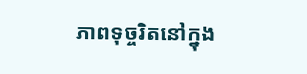ភាពទុច្ចរិតនៅក្នុង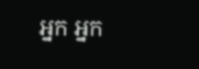អ្នក អ្នក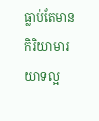ធ្លាប់តែមានកិរិយាមារយាទល្អ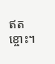ឥតខ្ចោះ។